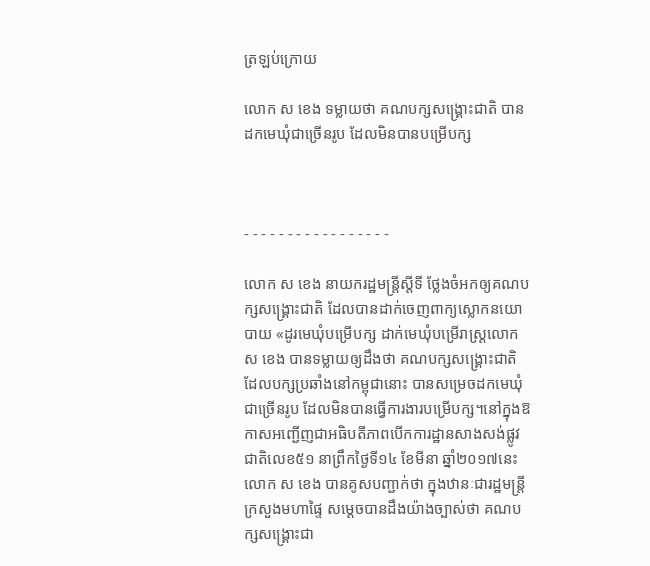ត្រឡប់ក្រោយ

លោក ស ខេង ទម្លាយថា គណបក្សសង្រ្គោះជាតិ បានដកមេឃុំជាច្រើនរូប ដែលមិនបានបម្រើបក្ស



- - - - - - - - - - - - - - - - -

លោក ស ខេង នាយករដ្ឋមន្រ្តីស្តីទី ថ្លែងចំអកឲ្យគណបក្សសង្រ្គោះជាតិ ដែលបានដាក់ចេញពាក្យស្លោកនយោបាយ «ដូរមេឃុំបម្រើបក្ស ដាក់មេឃុំបម្រើរាស្រ្តលោក ស ខេង បានទម្លាយឲ្យដឹងថា គណបក្សសង្រ្គោះជាតិ ដែលបក្សប្រឆាំងនៅកម្ពុជានោះ បានសម្រេចដកមេឃុំជាច្រើនរូប ដែលមិនបានធ្វើការងារបម្រើបក្ស។នៅក្នុងឱកាសអញ្ជើញជាអធិបតីភាពបើកការដ្ឋានសាងសង់ផ្លូវជាតិលេខ៥១ នាព្រឹកថ្ងៃទី១៤ ខែមីនា ឆ្នាំ២០១៧នេះ លោក ស ខេង បានគូសបញ្ជាក់ថា ក្នុងឋានៈជារដ្ឋមន្រ្តីក្រសួងមហាផ្ទៃ សម្តេចបានដឹងយ៉ាងច្បាស់ថា គណបក្សសង្រ្គោះជា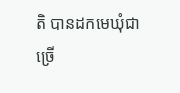តិ បានដកមេឃុំជា ច្រើ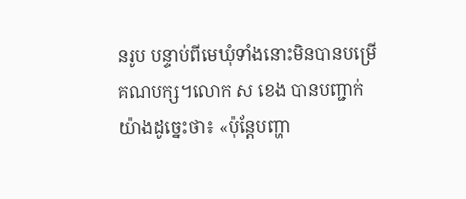នរូប បន្ទាប់ពីមេឃុំទាំងនោះមិនបានបម្រើគណបក្ស។លោក ស ខេង បានបញ្ជាក់យ៉ាងដូច្នេះថា៖ «ប៉ុន្តែបញ្ហា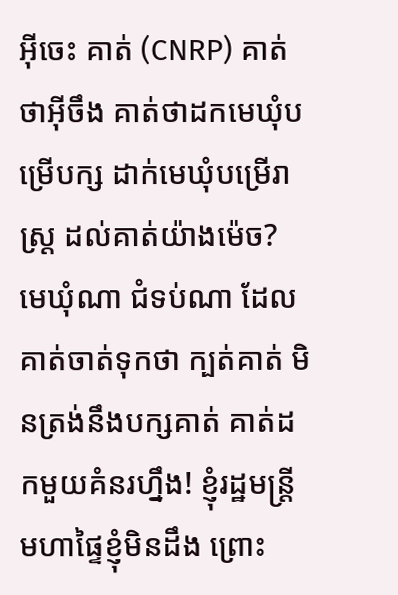អ៊ីចេះ គាត់ (CNRP) គាត់ថាអ៊ីចឹង គាត់ថាដកមេឃុំបម្រើបក្ស ដាក់មេឃុំបម្រើរាស្រ្ត ដល់គាត់យ៉ាងម៉េច? មេឃុំណា ជំទប់ណា ដែលគាត់ចាត់ទុកថា ក្បត់គាត់ មិនត្រង់នឹងបក្សគាត់ គាត់ដកមួយគំនរហ្នឹង! ខ្ញុំរដ្ឋមន្រ្តីមហាផ្ទៃខ្ញុំមិនដឹង ព្រោះ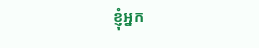ខ្ញុំអ្នក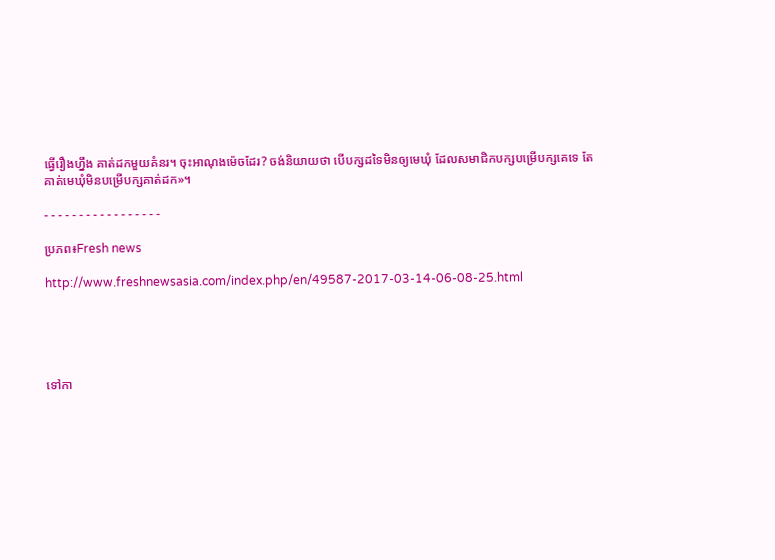ធ្វើរឿងហ្នឹង គាត់ដកមួយគំនរ។ ចុះអាណុងម៉េចដែរ? ចង់និយាយថា បើបក្សដទៃមិនឲ្យមេឃុំ ដែលសមាជិកបក្សបម្រើបក្សគេទេ តែគាត់មេឃុំមិនបម្រើបក្សគាត់ដក»។

- - - - - - - - - - - - - - - - -

ប្រភព៖Fresh news

http://www.freshnewsasia.com/index.php/en/49587-2017-03-14-06-08-25.html





ទៅកា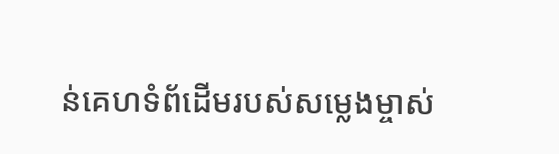ន់គេហទំព័ដើមរបស់សម្លេងម្ចាស់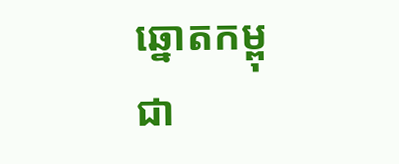ឆ្នោតកម្ពុជា